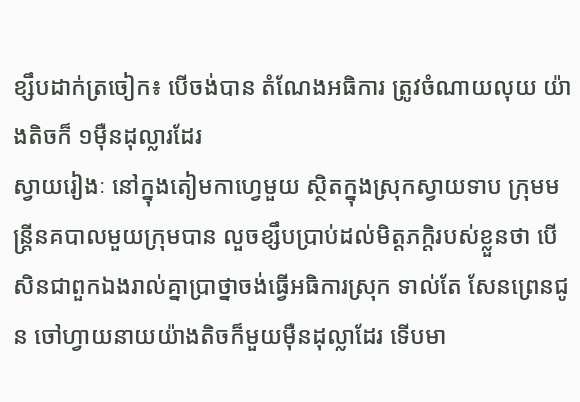ខ្សឹបដាក់ត្រចៀក៖ បើចង់បាន តំណែងអធិការ ត្រូវចំណាយលុយ យ៉ាងតិចក៏ ១ម៉ឺនដុល្លារដែរ
ស្វាយរៀងៈ នៅក្នុងតៀមកាហ្វេមួយ ស្ថិតក្នុងស្រុកស្វាយទាប ក្រុមមន្រ្តីនគបាលមួយក្រុមបាន លួចខ្សឹបប្រាប់ដល់មិត្តភក្តិរបស់ខ្លួនថា បើសិនជាពួកឯងរាល់គ្នាប្រាថ្នាចង់ធ្វើអធិការស្រុក ទាល់តែ សែនព្រេនជូន ចៅហ្វាយនាយយ៉ាងតិចក៏មួយម៉ឺនដុល្លាដែរ ទើបមា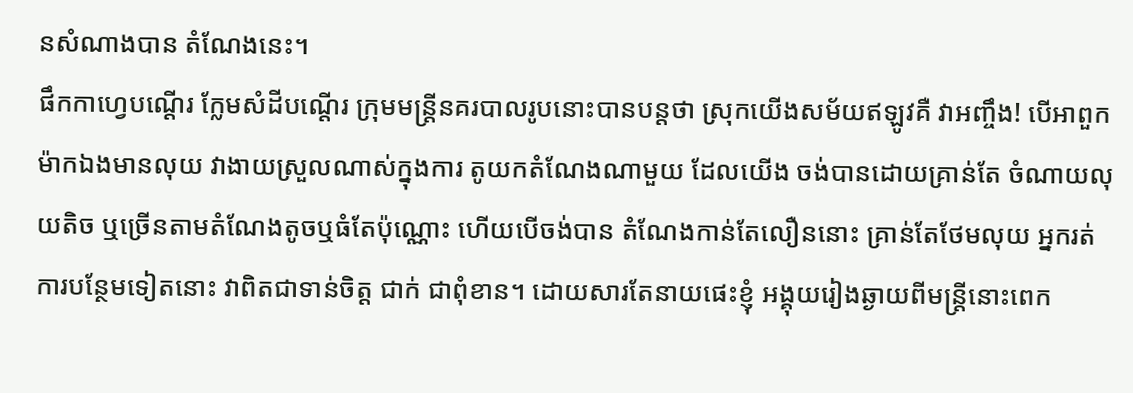នសំណាងបាន តំណែងនេះ។
ផឹកកាហ្វេបណ្ដើរ ក្លែមសំដីបណ្ដើរ ក្រុមមន្រ្តីនគរបាលរូបនោះបានបន្តថា ស្រុកយើងសម័យឥឡូវគឺ វាអញ្ចឹង! បើអាពួកម៉ាកឯងមានលុយ វាងាយស្រួលណាស់ក្នុងការ តូយកតំណែងណាមួយ ដែលយើង ចង់បានដោយគ្រាន់តែ ចំណាយលុយតិច ឬច្រើនតាមតំណែងតូចឬធំតែប៉ុណ្ណោះ ហើយបើចង់បាន តំណែងកាន់តែលឿននោះ គ្រាន់តែថែមលុយ អ្នករត់ការបន្ថែមទៀតនោះ វាពិតជាទាន់ចិត្ត ជាក់ ជាពុំខាន។ ដោយសារតែនាយផេះខ្ញុំ អង្គុយរៀងឆ្ងាយពីមន្រ្តីនោះពេក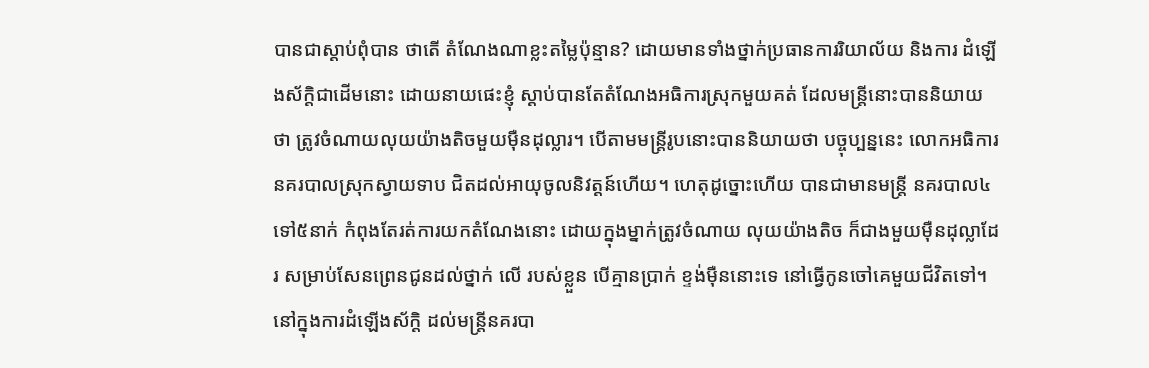បានជាស្ដាប់ពុំបាន ថាតើ តំណែងណាខ្លះតម្លៃប៉ុន្មាន? ដោយមានទាំងថ្នាក់ប្រធានការរិយាល័យ និងការ ដំឡើងស័ក្តិជាដើមនោះ ដោយនាយផេះខ្ញុំ ស្ដាប់បានតែតំណែងអធិការស្រុកមួយគត់ ដែលមន្រ្តីនោះបាននិយាយថា ត្រូវចំណាយលុយយ៉ាងតិចមួយម៉ឺនដុល្លារ។ បើតាមមន្រ្តីរូបនោះបាននិយាយថា បច្ចុប្បន្ននេះ លោកអធិការនគរបាលស្រុកស្វាយទាប ជិតដល់អាយុចូលនិវត្តន៍ហើយ។ ហេតុដូច្នោះហើយ បានជាមានមន្រ្តី នគរបាល៤ទៅ៥នាក់ កំពុងតែរត់ការយកតំណែងនោះ ដោយក្នុងម្នាក់ត្រូវចំណាយ លុយយ៉ាងតិច ក៏ជាងមួយម៉ឺនដុល្លាដែរ សម្រាប់សែនព្រេនជូនដល់ថ្នាក់ លើ របស់ខ្លួន បើគ្មានប្រាក់ ខ្ទង់ម៉ឺននោះទេ នៅធ្វើកូនចៅគេមួយជីវិតទៅ។ នៅក្នុងការដំឡើងស័ក្តិ ដល់មន្រ្តីនគរបា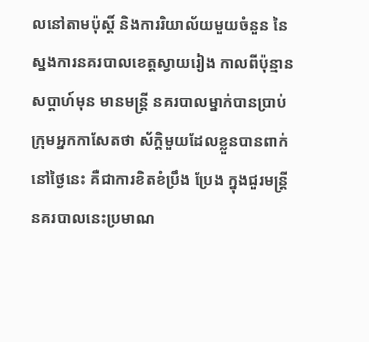លនៅតាមប៉ុស្តិ៍ និងការរិយាល័យមួយចំនួន នៃស្នងការនគរបាលខេត្តស្វាយរៀង កាលពីប៉ុន្មានសប្ដាហ៍មុន មានមន្រ្តី នគរបាលម្នាក់បានប្រាប់ក្រុមអ្នកកាសែតថា ស័ក្តិមួយដែលខ្លួនបានពាក់នៅថ្ងៃនេះ គឺជាការខិតខំប្រឹង ប្រែង ក្នុងជួរមន្រ្តីនគរបាលនេះប្រមាណ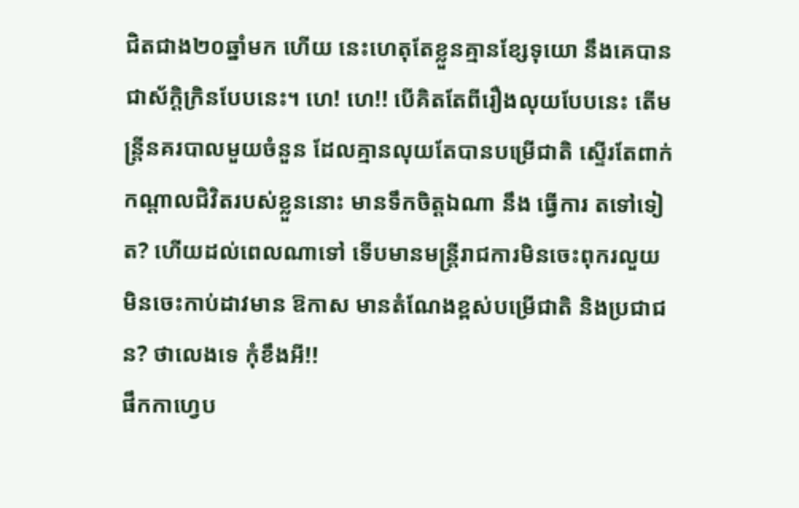ជិតជាង២០ឆ្នាំមក ហើយ នេះហេតុតែខ្លួនគ្មានខ្សែទុយោ នឹងគេបានជាស័ក្តិក្រិនបែបនេះ។ ហេ! ហេ!! បើគិតតែពីរឿងលុយបែបនេះ តើមន្រ្តីនគរបាលមួយចំនួន ដែលគ្មានលុយតែបានបម្រើជាតិ ស្ទើរតែពាក់កណ្ដាលជិវិតរបស់ខ្លួននោះ មានទឹកចិត្តឯណា នឹង ធ្វើការ តទៅទៀត? ហើយដល់ពេលណាទៅ ទើបមានមន្រ្តីរាជការមិនចេះពុករលួយ មិនចេះកាប់ដាវមាន ឱកាស មានតំណែងខ្ពស់បម្រើជាតិ និងប្រជាជន? ថាលេងទេ កុំខឹងអី!!
ផឹកកាហ្វេប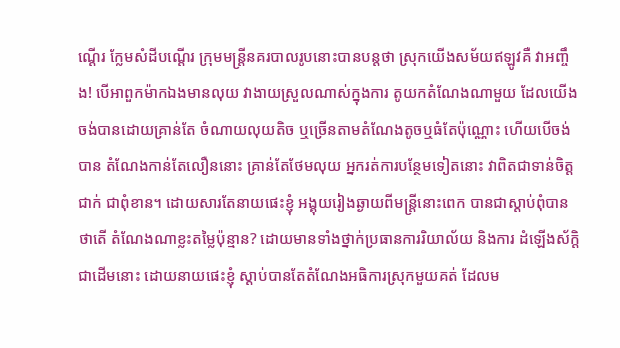ណ្ដើរ ក្លែមសំដីបណ្ដើរ ក្រុមមន្រ្តីនគរបាលរូបនោះបានបន្តថា ស្រុកយើងសម័យឥឡូវគឺ វាអញ្ចឹង! បើអាពួកម៉ាកឯងមានលុយ វាងាយស្រួលណាស់ក្នុងការ តូយកតំណែងណាមួយ ដែលយើង ចង់បានដោយគ្រាន់តែ ចំណាយលុយតិច ឬច្រើនតាមតំណែងតូចឬធំតែប៉ុណ្ណោះ ហើយបើចង់បាន តំណែងកាន់តែលឿននោះ គ្រាន់តែថែមលុយ អ្នករត់ការបន្ថែមទៀតនោះ វាពិតជាទាន់ចិត្ត ជាក់ ជាពុំខាន។ ដោយសារតែនាយផេះខ្ញុំ អង្គុយរៀងឆ្ងាយពីមន្រ្តីនោះពេក បានជាស្ដាប់ពុំបាន ថាតើ តំណែងណាខ្លះតម្លៃប៉ុន្មាន? ដោយមានទាំងថ្នាក់ប្រធានការរិយាល័យ និងការ ដំឡើងស័ក្តិជាដើមនោះ ដោយនាយផេះខ្ញុំ ស្ដាប់បានតែតំណែងអធិការស្រុកមួយគត់ ដែលម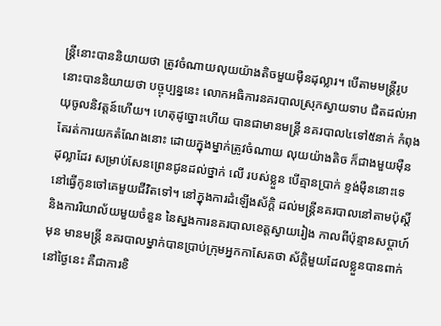ន្រ្តីនោះបាននិយាយថា ត្រូវចំណាយលុយយ៉ាងតិចមួយម៉ឺនដុល្លារ។ បើតាមមន្រ្តីរូបនោះបាននិយាយថា បច្ចុប្បន្ននេះ លោកអធិការនគរបាលស្រុកស្វាយទាប ជិតដល់អាយុចូលនិវត្តន៍ហើយ។ ហេតុដូច្នោះហើយ បានជាមានមន្រ្តី នគរបាល៤ទៅ៥នាក់ កំពុងតែរត់ការយកតំណែងនោះ ដោយក្នុងម្នាក់ត្រូវចំណាយ លុយយ៉ាងតិច ក៏ជាងមួយម៉ឺនដុល្លាដែរ សម្រាប់សែនព្រេនជូនដល់ថ្នាក់ លើ របស់ខ្លួន បើគ្មានប្រាក់ ខ្ទង់ម៉ឺននោះទេ នៅធ្វើកូនចៅគេមួយជីវិតទៅ។ នៅក្នុងការដំឡើងស័ក្តិ ដល់មន្រ្តីនគរបាលនៅតាមប៉ុស្តិ៍ និងការរិយាល័យមួយចំនួន នៃស្នងការនគរបាលខេត្តស្វាយរៀង កាលពីប៉ុន្មានសប្ដាហ៍មុន មានមន្រ្តី នគរបាលម្នាក់បានប្រាប់ក្រុមអ្នកកាសែតថា ស័ក្តិមួយដែលខ្លួនបានពាក់នៅថ្ងៃនេះ គឺជាការខិ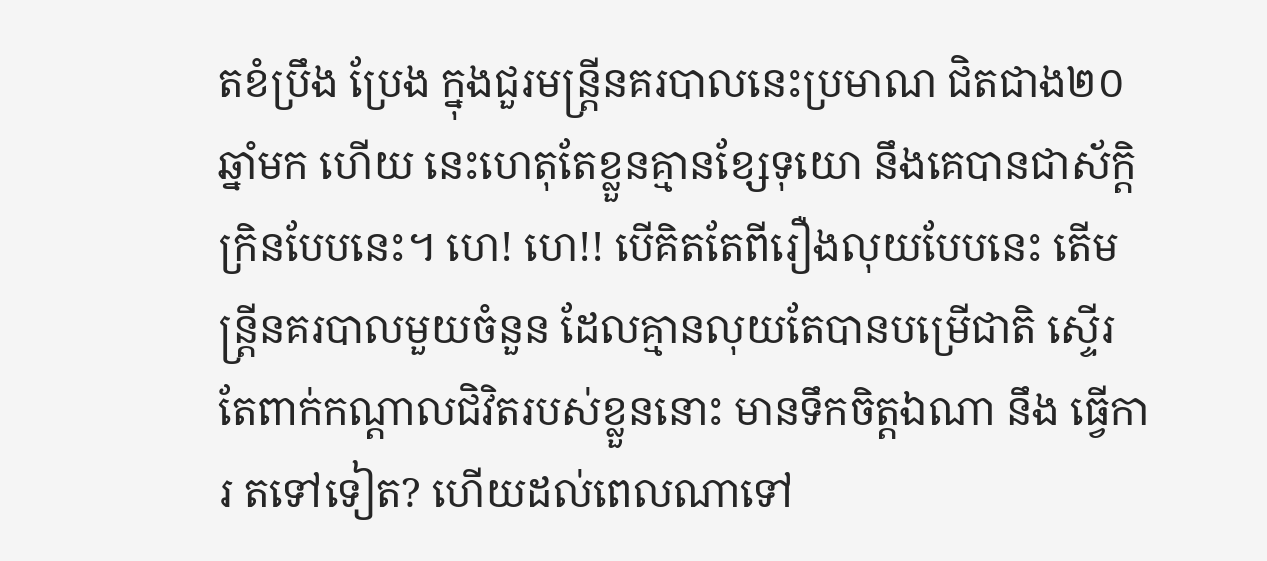តខំប្រឹង ប្រែង ក្នុងជួរមន្រ្តីនគរបាលនេះប្រមាណ ជិតជាង២០ឆ្នាំមក ហើយ នេះហេតុតែខ្លួនគ្មានខ្សែទុយោ នឹងគេបានជាស័ក្តិក្រិនបែបនេះ។ ហេ! ហេ!! បើគិតតែពីរឿងលុយបែបនេះ តើមន្រ្តីនគរបាលមួយចំនួន ដែលគ្មានលុយតែបានបម្រើជាតិ ស្ទើរតែពាក់កណ្ដាលជិវិតរបស់ខ្លួននោះ មានទឹកចិត្តឯណា នឹង ធ្វើការ តទៅទៀត? ហើយដល់ពេលណាទៅ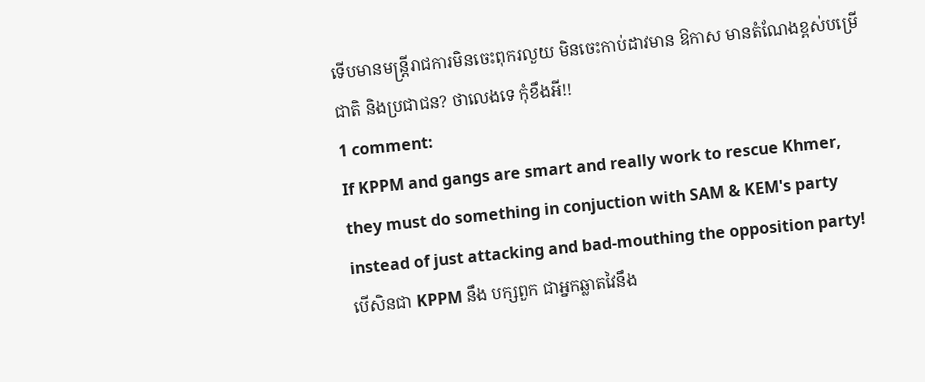ទើបមានមន្រ្តីរាជការមិនចេះពុករលួយ មិនចេះកាប់ដាវមាន ឱកាស មានតំណែងខ្ពស់បម្រើជាតិ និងប្រជាជន? ថាលេងទេ កុំខឹងអី!!
1 comment:
If KPPM and gangs are smart and really work to rescue Khmer, they must do something in conjuction with SAM & KEM's party instead of just attacking and bad-mouthing the opposition party!
បើសិនជា KPPM នឹង បក្សពួក ជាអ្នកឆ្លាតវៃនឹង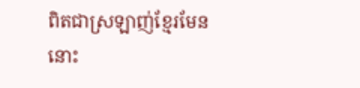ពិតជាស្រឡាញ់ខ្មែរមែននោះ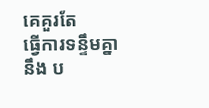គេគួរតែ
ធ្វើការទន្ទឹមគ្នា នឹង ប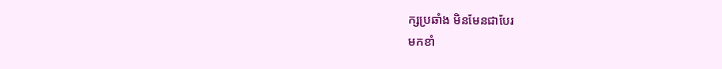ក្សប្រឆាំង មិនមែនជាបែរ
មកខាំ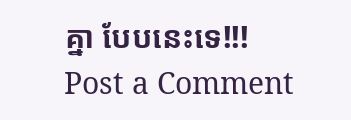គ្នា បែបនេះទេ!!!
Post a Comment